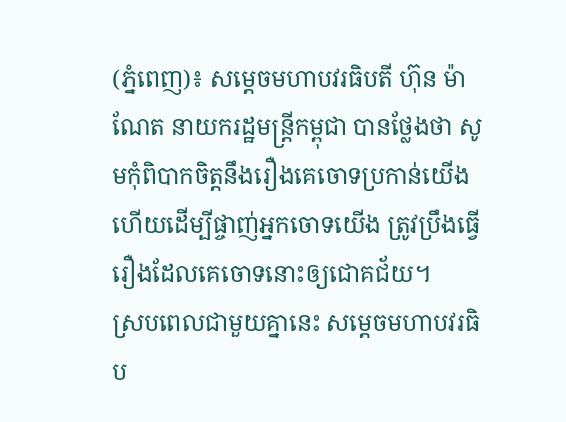(ភ្នំពេញ)៖ សម្តេចមហាបវរធិបតី ហ៊ុន ម៉ាណែត នាយករដ្ឋមន្ត្រីកម្ពុជា បានថ្លែងថា សូមកុំពិបាកចិត្តនឹងរឿងគេចោទប្រកាន់យើង ហើយដើម្បីផ្ចាញ់អ្នកចោទយើង ត្រូវប្រឹងធ្វើរឿងដែលគេចោទនោះឲ្យជោគជ័យ។
ស្របពេលជាមួយគ្នានេះ សម្តេចមហាបវរធិប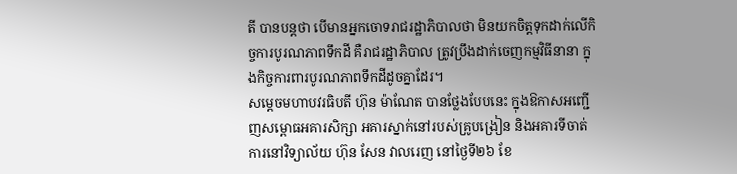តី បានបន្តថា បើមានអ្នកចោទរាជរដ្ឋាភិបាលថា មិនយកចិត្តទុកដាក់លើកិច្ចការបូរណភាពទឹកដី គឺរាជរដ្ឋាភិបាល ត្រូវប្រឹងដាក់ចេញកម្មវិធីនានា ក្នុងកិច្ចការពារបូរណភាពទឹកដីដូចគ្នាដែរ។
សម្តេចមហាបវរធិបតី ហ៊ុន ម៉ាណែត បានថ្លែងបែបនេះ ក្នុងឱកាសអញ្ជើញសម្ពោធអគារសិក្សា អគារស្នាក់នៅរបស់គ្រូបង្រៀន និងអគារទីចាត់ការនៅវិទ្យាល័យ ហ៊ុន សែន វាលរេញ នៅថ្ងៃទី២៦ ខែ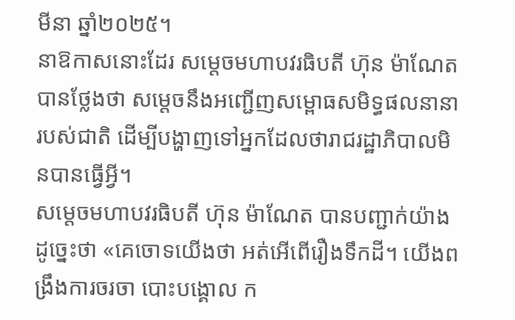មីនា ឆ្នាំ២០២៥។
នាឱកាសនោះដែរ សម្តេចមហាបវរធិបតី ហ៊ុន ម៉ាណែត បានថ្លែងថា សម្តេចនឹងអញ្ជើញសម្ពោធសមិទ្ធផលនានារបស់ជាតិ ដើម្បីបង្ហាញទៅអ្នកដែលថារាជរដ្ឋាភិបាលមិនបានធ្វើអ្វី។
សម្តេចមហាបវរធិបតី ហ៊ុន ម៉ាណែត បានបញ្ជាក់យ៉ាងដូច្នេះថា «គេចោទយើងថា អត់អើពើរឿងទឹកដី។ យើងពង្រឹងការចរចា បោះបង្គោល ក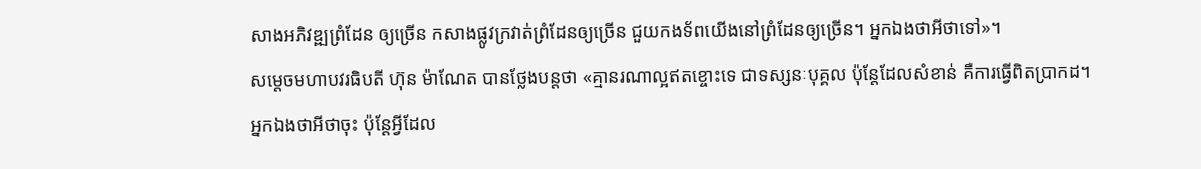សាងអភិវឌ្ឍព្រំដែន ឲ្យច្រើន កសាងផ្លូវក្រវាត់ព្រំដែនឲ្យច្រើន ជួយកងទ័ពយើងនៅព្រំដែនឲ្យច្រើន។ អ្នកឯងថាអីថាទៅ»។
សម្តេចមហាបវរធិបតី ហ៊ុន ម៉ាណែត បានថ្លែងបន្តថា «គ្មានរណាល្អឥតខ្ចោះទេ ជាទស្សនៈបុគ្គល ប៉ុន្តែដែលសំខាន់ គឺការធ្វើពិតប្រាកដ។ អ្នកឯងថាអីថាចុះ ប៉ុន្តែអ្វីដែល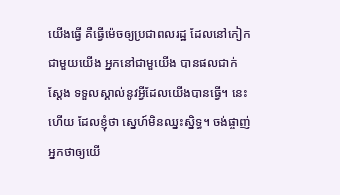យើងធ្វើ គឺធ្វើម៉េចឲ្យប្រជាពលរដ្ឋ ដែលនៅកៀកជាមួយយើង អ្នកនៅជាមួយើង បានផលជាក់ស្តែង ទទួលស្គាល់នូវអ្វីដែលយើងបានធ្វើ។ នេះហើយ ដែលខ្ញុំថា ស្នេហ៍មិនឈ្នះស្និទ្ធ។ ចង់ផ្ចាញ់អ្នកថាឲ្យយើ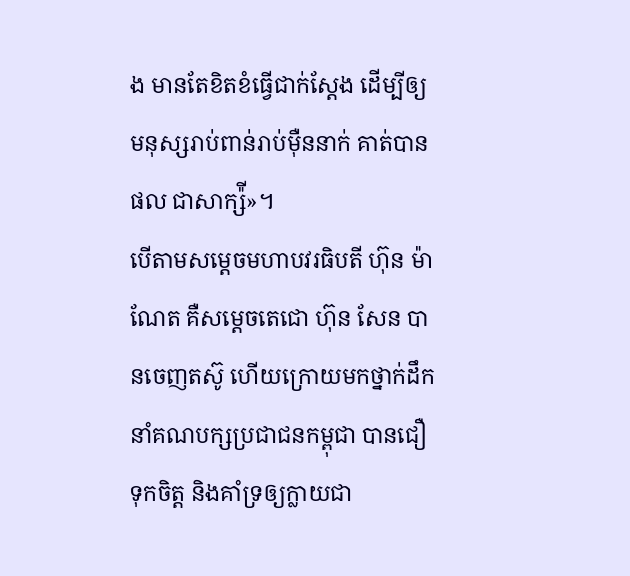ង មានតែខិតខំធ្វើជាក់ស្តែង ដើម្បីឲ្យមនុស្សរាប់ពាន់រាប់ម៉ឺននាក់ គាត់បានផល ជាសាក្ស៉ី»។
បើតាមសម្តេចមហាបវរធិបតី ហ៊ុន ម៉ាណែត គឺសម្តេចតេជោ ហ៊ុន សែន បានចេញតស៊ូ ហើយក្រោយមកថ្នាក់ដឹកនាំគណបក្សប្រជាជនកម្ពុជា បានជឿទុកចិត្ត និងគាំទ្រឲ្យក្លាយជា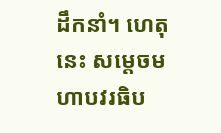ដឹកនាំ។ ហេតុនេះ សម្តេចមហាបវរធិប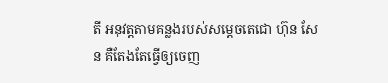តី អនុវត្តតាមគន្លងរបស់សម្តេចតេជោ ហ៊ុន សែន គឺតែងតែធ្វើឲ្យចេញ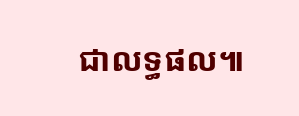ជាលទ្ធផល៕